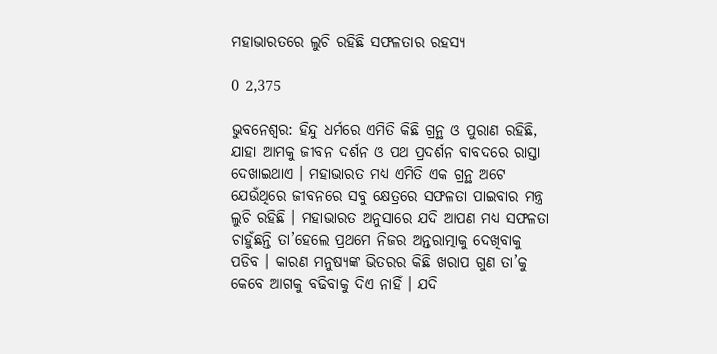ମହାଭାରତରେ ଲୁଚି ରହିଛି ସଫଳତାର ରହସ୍ୟ

0 2,375

ଭୁବନେଶ୍ୱର: ହିନ୍ଦୁ ଧର୍ମରେ ଏମିତି କିଛି ଗ୍ରନ୍ଥ ଓ ପୁରାଣ ରହିଛି, ଯାହା ଆମକୁ ଜୀବନ ଦର୍ଶନ ଓ ପଥ ପ୍ରଦର୍ଶନ ବାବଦରେ ରାସ୍ତା ଦେଖାଇଥାଏ । ମହାଭାରତ ମଧ୍ୟ ଏମିତି ଏକ ଗ୍ରନ୍ଥ ଅଟେ ଯେଉଁଥିରେ ଜୀବନରେ ସବୁ କ୍ଷେତ୍ରରେ ସଫଳତା ପାଇବାର ମନ୍ତ୍ର ଲୁଚି ରହିଛି । ମହାଭାରତ ଅନୁସାରେ ଯଦି ଆପଣ ମଧ୍ୟ ସଫଳତା ଚାହୁଁଛନ୍ତି ତା’ହେଲେ ପ୍ରଥମେ ନିଜର ଅନ୍ତରାତ୍ମାକୁ ଦେଖିବାକୁ ପଡିବ । କାରଣ ମନୁଷ୍ୟଙ୍କ ଭିତରର କିଛି ଖରାପ ଗୁଣ ତା’କୁ କେବେ ଆଗକୁ ବଢିବାକୁ ଦିଏ ନାହିଁ । ଯଦି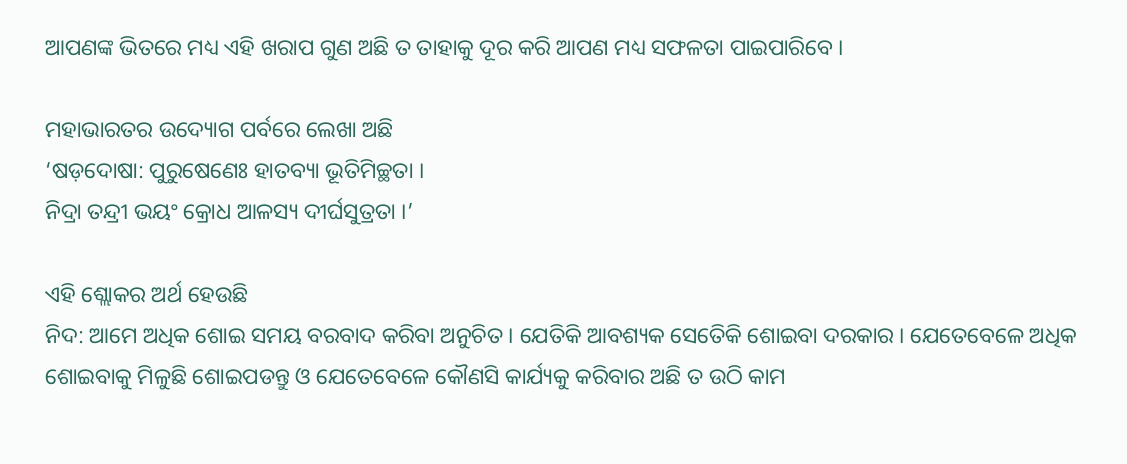ଆପଣଙ୍କ ଭିତରେ ମଧ୍ୟ ଏହି ଖରାପ ଗୁଣ ଅଛି ତ ତାହାକୁ ଦୂର କରି ଆପଣ ମଧ୍ୟ ସଫଳତା ପାଇପାରିବେ ।

ମହାଭାରତର ଉଦ୍ୟୋଗ ପର୍ବରେ ଲେଖା ଅଛି
‘ଷଡ଼ଦୋଷା: ପୁରୁଷେଣେଃ ହାତବ୍ୟା ଭୂତିମିଚ୍ଛତା ।
ନିଦ୍ରା ତନ୍ଦ୍ରୀ ଭୟଂ କ୍ରୋଧ ଆଳସ୍ୟ ଦୀର୍ଘସୁତ୍ରତା ।’

ଏହି ଶ୍ଲୋକର ଅର୍ଥ ହେଉଛି
ନିଦ: ଆମେ ଅଧିକ ଶୋଇ ସମୟ ବରବାଦ କରିବା ଅନୁଚିତ । ଯେତିକି ଆବଶ୍ୟକ ସେତେିକି ଶୋଇବା ଦରକାର । ଯେତେବେଳେ ଅଧିକ ଶୋଇବାକୁ ମିଳୁଛି ଶୋଇପଡନ୍ତୁ ଓ ଯେତେବେଳେ କୌଣସି କାର୍ଯ୍ୟକୁ କରିବାର ଅଛି ତ ଉଠି କାମ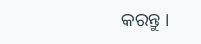କରନ୍ତୁ ।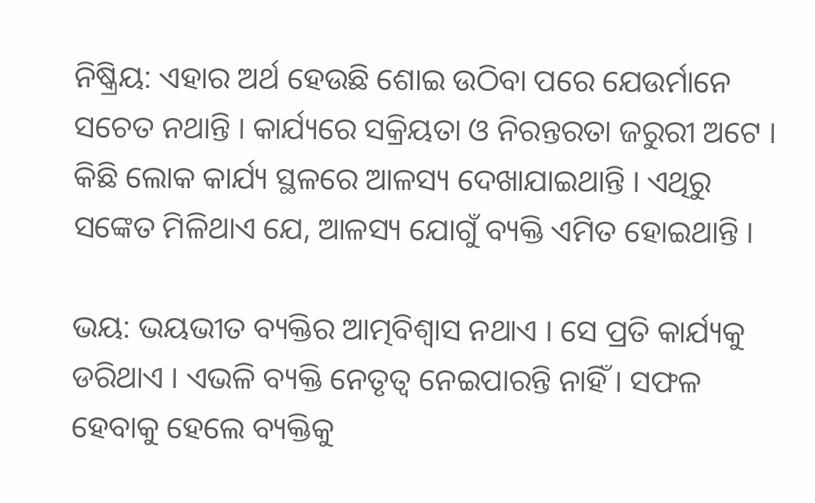ନିଷ୍କ୍ରିୟ: ଏହାର ଅର୍ଥ ହେଉଛି ଶୋଇ ଉଠିବା ପରେ ଯେଉର୍ମାନେ ସଚେତ ନଥାନ୍ତି । କାର୍ଯ୍ୟରେ ସକ୍ରିୟତା ଓ ନିରନ୍ତରତା ଜରୁରୀ ଅଟେ । କିଛି ଲୋକ କାର୍ଯ୍ୟ ସ୍ଥଳରେ ଆଳସ୍ୟ ଦେଖାଯାଇଥାନ୍ତି । ଏଥିରୁ ସଙ୍କେତ ମିଳିଥାଏ ଯେ, ଆଳସ୍ୟ ଯୋଗୁଁ ବ୍ୟକ୍ତି ଏମିତ ହୋଇଥାନ୍ତି ।

ଭୟ: ଭୟଭୀତ ବ୍ୟକ୍ତିର ଆତ୍ମବିଶ୍ୱାସ ନଥାଏ । ସେ ପ୍ରତି କାର୍ଯ୍ୟକୁ ଡରିଥାଏ । ଏଭଳି ବ୍ୟକ୍ତି ନେତୃତ୍ୱ ନେଇପାରନ୍ତି ନାହିଁ । ସଫଳ ହେବାକୁ ହେଲେ ବ୍ୟକ୍ତିକୁ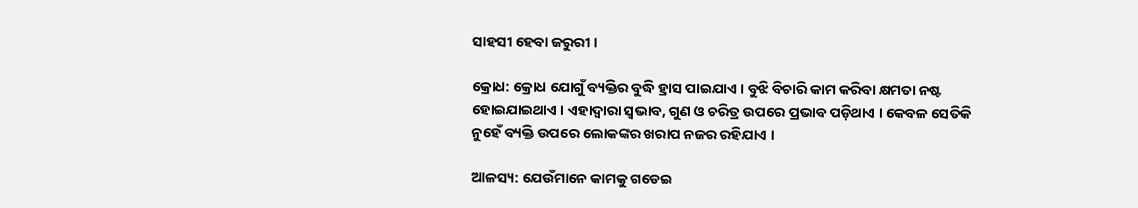ସାହସୀ ହେବା ଜରୁରୀ ।

କ୍ରୋଧ: କ୍ରୋଧ ଯୋଗୁଁ ବ୍ୟକ୍ତିର ବୁଦ୍ଧି ହ୍ରାସ ପାଇଯାଏ । ବୁଝି ବିଚାରି କାମ କରିବା କ୍ଷମତା ନଷ୍ଟ ହୋଇଯାଇଥାଏ । ଏହାଦ୍ୱାରା ସ୍ୱଭାବ, ଗୁଣ ଓ ଚରିତ୍ର ଉପରେ ପ୍ରଭାବ ପଡ଼ିଥାଏ । କେବଳ ସେତିକି ନୁହେଁ ବ୍ୟକ୍ତି ଉପରେ ଲୋକଙ୍କର ଖରାପ ନଜର ରହିଯାଏ ।

ଆଳସ୍ୟ: ଯେଉଁମାନେ କାମକୁ ଗଡେଇ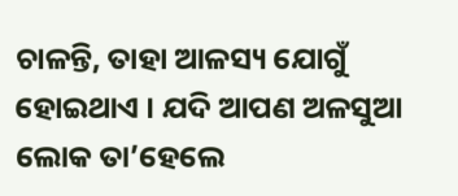ଚାଳନ୍ତି, ତାହା ଆଳସ୍ୟ ଯୋଗୁଁ ହୋଇଥାଏ । ଯଦି ଆପଣ ଅଳସୁଆ ଲୋକ ତା’ହେଲେ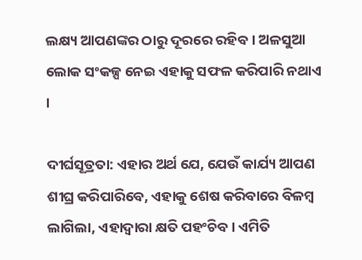ଲକ୍ଷ୍ୟ ଆପଣଙ୍କର ଠାରୁ ଦୂରରେ ରହିବ । ଅଳସୁଆ ଲୋକ ସଂକଳ୍ପ ନେଇ ଏହାକୁ ସଫଳ କରିପାରି ନଥାଏ ।

ଦୀର୍ଘସୂତ୍ରତା: ଏହାର ଅର୍ଥ ଯେ, ଯେଉଁ କାର୍ଯ୍ୟ ଆପଣ ଶୀଘ୍ର କରିପାରିବେ, ଏହାକୁ ଶେଷ କରିବାରେ ବିଳମ୍ବ ଲାଗିଲା, ଏହାଦ୍ୱାରା କ୍ଷତି ପହଂଚିବ । ଏମିତି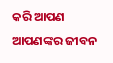କରି ଆପଣ ଆପଣଙ୍କର ଜୀବନ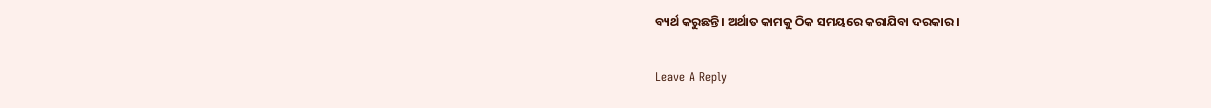ବ୍ୟର୍ଥ କରୁଛନ୍ତି । ଅର୍ଥାତ କାମକୁ ଠିକ ସମୟରେ କରାଯିବା ଦରକାର ।

Leave A Reply